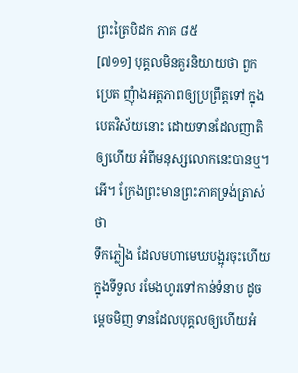ព្រះត្រៃបិដក ភាគ ៨៥
[៧១១] បុគ្គលមិនគួរនិយាយថា ពួកប្រេត ញុំាងអត្តភាពឲ្យប្រព្រឹត្តទៅ ក្នុងបេតវិស័យនោះ ដោយទានដែលញាតិឲ្យហើយ អំពីមនុស្សលោកនេះបានឬ។ អើ។ ក្រែងព្រះមានព្រះភាគទ្រង់ត្រាស់ថា
ទឹកភ្លៀង ដែលមហាមេឃបង្អុរចុះហើយ ក្នុងទីទួល រមែងហូរទៅកាន់ទំនាប ដូចម្តេចមិញ ទានដែលបុគ្គលឲ្យហើយអំ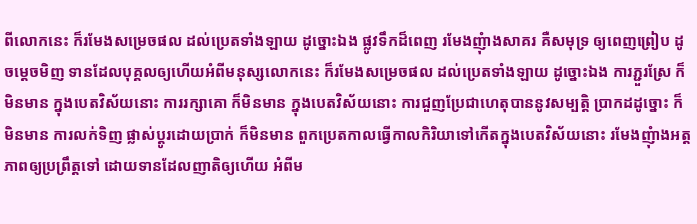ពីលោកនេះ ក៏រមែងសម្រេចផល ដល់ប្រេតទាំងឡាយ ដូច្នោះឯង ផ្លូវទឹកដ៏ពេញ រមែងញុំាងសាគរ គឺសមុទ្រ ឲ្យពេញព្រៀប ដូចម្តេចមិញ ទានដែលបុគ្គលឲ្យហើយអំពីមនុស្សលោកនេះ ក៏រមែងសម្រេចផល ដល់ប្រេតទាំងឡាយ ដូច្នោះឯង ការភ្ជួរស្រែ ក៏មិនមាន ក្នុងបេតវិស័យនោះ ការរក្សាគោ ក៏មិនមាន ក្នុងបេតវិស័យនោះ ការជួញប្រែជាហេតុបាននូវសម្បត្តិ ប្រាកដដូច្នោះ ក៏មិនមាន ការលក់ទិញ ផ្លាស់ប្តូរដោយប្រាក់ ក៏មិនមាន ពួកប្រេតកាលធ្វើកាលកិរិយាទៅកើតក្នុងបេតវិស័យនោះ រមែងញុំាងអត្តភាពឲ្យប្រព្រឹត្តទៅ ដោយទានដែលញាតិឲ្យហើយ អំពីម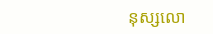នុស្សលោ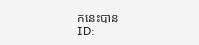កនេះបាន
ID: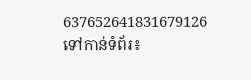637652641831679126
ទៅកាន់ទំព័រ៖